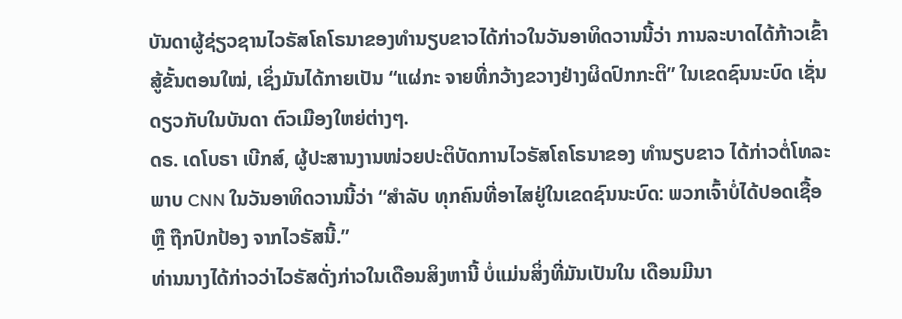ບັນດາຜູ້ຊ່ຽວຊານໄວຣັສໂຄໂຣນາຂອງທຳນຽບຂາວໄດ້ກ່າວໃນວັນອາທິດວານນີ້ວ່າ ການລະບາດໄດ້ກ້າວເຂົ້າສູ້ຂັ້ນຕອນໃໝ່, ເຊິ່ງມັນໄດ້ກາຍເປັນ “ແຜ່ກະ ຈາຍທີ່ກວ້າງຂວາງຢ່າງຜິດປົກກະຕິ” ໃນເຂດຊົນນະບົດ ເຊັ່ນດຽວກັບໃນບັນດາ ຕົວເມືອງໃຫຍ່ຕ່າງໆ.
ດຣ. ເດໂບຣາ ເບີກສ໌, ຜູ້ປະສານງານໜ່ວຍປະຕິບັດການໄວຣັສໂຄໂຣນາຂອງ ທຳນຽບຂາວ ໄດ້ກ່າວຕໍ່ໂທລະພາບ CNN ໃນວັນອາທິດວານນີ້ວ່າ “ສຳລັບ ທຸກຄົນທີ່ອາໄສຢູ່ໃນເຂດຊົນນະບົດ: ພວກເຈົ້າບໍ່ໄດ້ປອດເຊື້ອ ຫຼື ຖືກປົກປ້ອງ ຈາກໄວຣັສນີ້.”
ທ່ານນາງໄດ້ກ່າວວ່າໄວຣັສດັ່ງກ່າວໃນເດືອນສິງຫານີ້ ບໍ່ແມ່ນສິ່ງທີ່ມັນເປັນໃນ ເດືອນມີນາ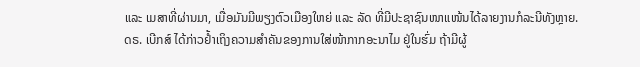ແລະ ເມສາທີ່ຜ່ານມາ, ເມື່ອມັນມີພຽງຕົວເມືອງໃຫຍ່ ແລະ ລັດ ທີ່ມີປະຊາຊົນໜາແໜ້ນໄດ້ລາຍງານກໍລະນີທັງຫຼາຍ.
ດຣ. ເບີກສ໌ ໄດ້ກ່າວຢໍ້າເຖິງຄວາມສຳຄັນຂອງການໃສ່ໜ້າກາກອະນາໄມ ຢູ່ໃນຮົ່ມ ຖ້າມີຜູ້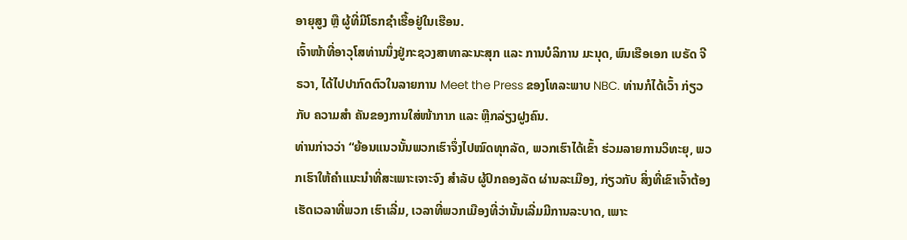ອາຍຸສູງ ຫຼື ຜູ້ທີ່ມີໂຣກຊໍາເຮື້ອຢູ່ໃນເຮືອນ.
ເຈົ້າໜ້າທີ່ອາວຸໂສທ່ານນຶ່ງຢູ່ກະຊວງສາທາລະນະສຸກ ແລະ ການບໍລິການ ມະນຸດ, ພົນເຮືອເອກ ເບຣັດ ຈີຣວາ, ໄດ້ໄປປາກົດຕົວໃນລາຍການ Meet the Press ຂອງໂທລະພາບ NBC. ທ່ານກໍໄດ້ເວົ້າ ກ່ຽວກັບ ຄວາມສຳ ຄັນຂອງການໃສ່ໜ້າກາກ ແລະ ຫຼີກລ່ຽງຝູງຄົນ.
ທ່ານກ່າວວ່າ “ຍ້ອນແນວນັ້ນພວກເຮົາຈຶ່ງໄປໝົດທຸກລັດ, ພວກເຮົາໄດ້ເຂົ້າ ຮ່ວມລາຍການວິທະຍຸ, ພວກເຮົາໃຫ້ຄຳແນະນຳທີ່ສະເພາະເຈາະຈົງ ສຳລັບ ຜູ້ປົກຄອງລັດ ຜ່ານລະເມືອງ, ກ່ຽວກັບ ສິ່ງທີ່ເຂົາເຈົ້າຕ້ອງເຮັດເວລາທີ່ພວກ ເຮົາເລີ່ມ, ເວລາທີ່ພວກເມືອງທີ່ວ່ານັ້ນເລີ່ມມີການລະບາດ, ເພາະ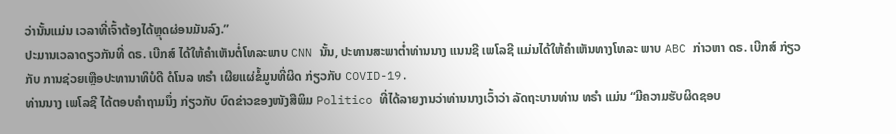ວ່ານັ້ນແມ່ນ ເວລາທີ່ເຈົ້າຕ້ອງໄດ້ຫຼຸດຜ່ອນມັນລົງ.”
ປະມານເວລາດຽວກັນທີ່ ດຣ. ເບີກສ໌ ໄດ້ໃຫ້ຄຳເຫັນຕໍ່ໂທລະພາບ CNN ນັ້ນ, ປະທານສະພາຕໍ່າທ່ານນາງ ແນນຊີ ເພໂລຊີ ແມ່ນໄດ້ໃຫ້ຄຳເຫັນທາງໂທລະ ພາບ ABC ກ່າວຫາ ດຣ. ເບີກສ໌ ກ່ຽວກັບ ການຊ່ວຍເຫຼືອປະທານາທິບໍດີ ດໍໂນລ ທຣຳ ເຜີຍແຜ່ຂໍ້ມູນທີ່ຜິດ ກ່ຽວກັບ COVID-19.
ທ່ານນາງ ເພໂລຊີ ໄດ້ຕອບຄຳຖາມນຶ່ງ ກ່ຽວກັບ ບົດຂ່າວຂອງໜັງສືພິມ Politico ທີ່ໄດ້ລາຍງານວ່າທ່ານນາງເວົ້າວ່າ ລັດຖະບານທ່ານ ທຣຳ ແມ່ນ “ມີຄວາມຮັບຜິດຊອບ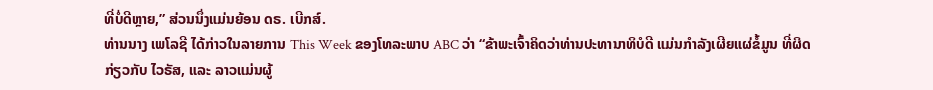ທີ່ບໍ່ດີຫຼາຍ,” ສ່ວນນຶ່ງແມ່ນຍ້ອນ ດຣ. ເບີກສ໌.
ທ່ານນາງ ເພໂລຊີ ໄດ້ກ່າວໃນລາຍການ This Week ຂອງໂທລະພາບ ABC ວ່າ “ຂ້າພະເຈົ້າຄິດວ່າທ່ານປະທານາທິບໍດີ ແມ່ນກຳລັງເຜີຍແຜ່ຂໍ້ມູນ ທີ່ຜິດ ກ່ຽວກັບ ໄວຣັສ, ແລະ ລາວແມ່ນຜູ້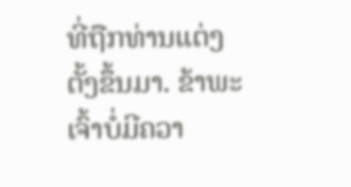ທີ່ຖືກທ່ານແຕ່ງຕັ້ງຂຶ້ນມາ. ຂ້າພະ ເຈົ້າບໍ່ມີຄວາ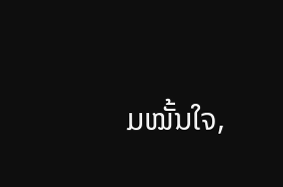ມໝັ້ນໃຈ,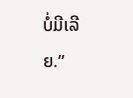ບໍ່ມີເລີຍ.”